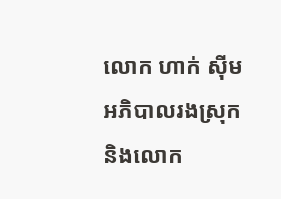លោក ហាក់ ស៊ីម អភិបាលរងស្រុក និងលោក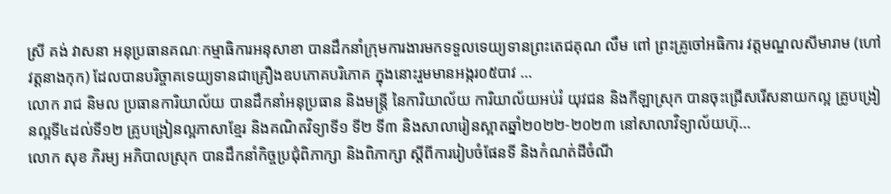ស្រី គង់ វាសនា អនុប្រធានគណៈកម្មាធិការអនុសាខា បានដឹកនាំក្រុមការងារមកទទួលទេយ្យទានព្រះតេជគុណ លឹម ពៅ ព្រះគ្រូចៅអធិការ វត្តមណ្ឌលសីមារាម (ហៅវត្តនាងកុក) ដែលបានបរិច្ចាគទេយ្យទានជាគ្រឿងឧបភោគបរិភោគ ក្នុងនោះរួមមានអង្ករ០៥បាវ ...
លោក រាជ និមល ប្រធានការិយាល័យ បានដឹកនាំអនុប្រធាន និងមន្ត្រី នៃការិយាល័យ ការិយាល័យអប់រំ យុវជន និងកីឡាស្រុក បានចុះជ្រើសរើសនាយកល្អ គ្រូបង្រៀនល្អទី៤ដល់ទី១២ គ្រូបង្រៀនល្អភាសាខ្មែរ និងគណិតវិទ្យាទី១ ទី២ ទី៣ និងសាលារៀនស្អាតឆ្នាំ២០២២-២០២៣ នៅសាលាវិទ្យាល័យហ៊ុ...
លោក សុខ ភិរម្យ អភិបាលស្រុក បានដឹកនាំកិច្ចប្រជុំពិភាក្សា និងពិភាក្សា ស្ដីពីការរៀបចំផែនទី និងកំណត់ដីចំណី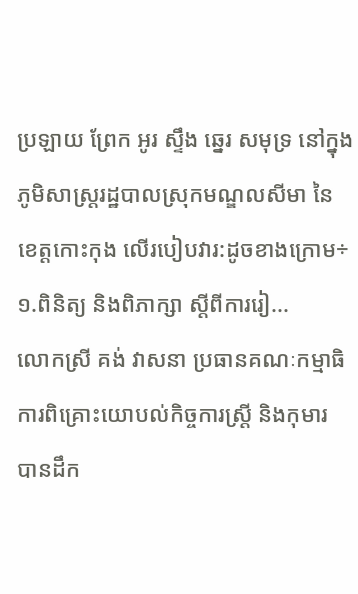ប្រឡាយ ព្រែក អូរ ស្ទឹង ឆ្នេរ សមុទ្រ នៅក្នុងភូមិសាស្រ្តរដ្ឋបាលស្រុកមណ្ឌលសីមា នៃខេត្តកោះកុង លើរបៀបវារ:ដូចខាងក្រោម÷១.ពិនិត្យ និងពិភាក្សា ស្ដីពីការរៀ...
លោកស្រី គង់ វាសនា ប្រធានគណៈកម្មាធិការពិគ្រោះយោបល់កិច្ចការស្ដ្រី និងកុមារ បានដឹក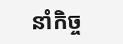នាំកិច្ច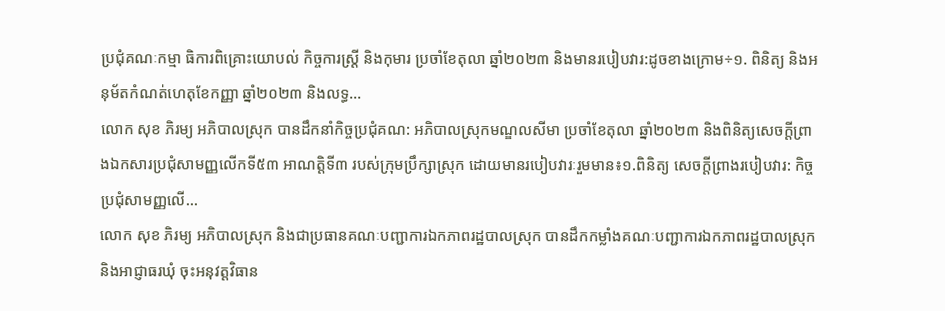ប្រជុំគណៈកម្មា ធិការពិគ្រោះយោបល់ កិច្ចការស្ដ្រី និងកុមារ ប្រចាំខែតុលា ឆ្នាំ២០២៣ និងមានរបៀបវារ:ដូចខាងក្រោម÷១. ពិនិត្យ និងអនុម័តកំណត់ហេតុខែកញ្ញា ឆ្នាំ២០២៣ និងលទ្ធ...
លោក សុខ ភិរម្យ អភិបាលស្រុក បានដឹកនាំកិច្ចប្រជុំគណ: អភិបាលស្រុកមណ្ឌលសីមា ប្រចាំខែតុលា ឆ្នាំ២០២៣ និងពិនិត្យសេចក្ដីព្រាងឯកសារប្រជុំសាមញ្ញលើកទី៥៣ អាណត្តិទី៣ របស់ក្រុមប្រឹក្សាស្រុក ដោយមានរបៀបវារៈរួមមាន៖១.ពិនិត្យ សេចក្ដីព្រាងរបៀបវារ: កិច្ចប្រជុំសាមញ្ញលើ...
លោក សុខ ភិរម្យ អភិបាលស្រុក និងជាប្រធានគណៈបញ្ជាការឯកភាពរដ្ឋបាលស្រុក បានដឹកកម្លាំងគណៈបញ្ជាការឯកភាពរដ្ឋបាលស្រុក និងអាជ្ញាធរឃុំ ចុះអនុវត្តវិធាន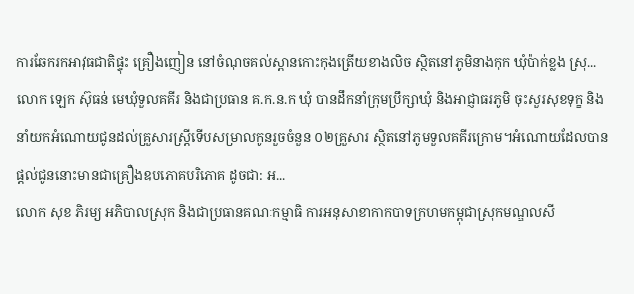ការឆែករកអាវុធជាតិផ្ទុះ គ្រឿងញៀន នៅចំណុចគល់ស្ពានកោះកុងត្រើយខាងលិច ស្ថិតនៅភូមិនាងកុក ឃុំប៉ាក់ខ្លង ស្រុ...
លោក ឡេក ស៊ុធន់ មេឃុំទួលគគីរ និងជាប្រធាន គ.ក.ន.ក ឃុំ បានដឹកនាំក្រុមប្រឹក្សាឃុំ និងអាជ្ញាធរភូមិ ចុះសួរសុខទុក្ខ និងនាំយកអំណោយជូនដល់គ្រួសារស្រ្តីទើបសម្រាលកូនរួចចំនួន ០២គ្រួសារ ស្ថិតនៅភូមទួលគគីរក្រោម។អំណោយដែលបានផ្តល់ជូននោះមានជាគ្រឿងឧបភោគបរិភោគ ដូចជា: អ...
លោក សុខ ភិរម្យ អភិបាលស្រុក និងជាប្រធានគណៈកម្មាធិ ការអនុសាខាកាកបាទក្រហមកម្ពុជាស្រុកមណ្ឌលសី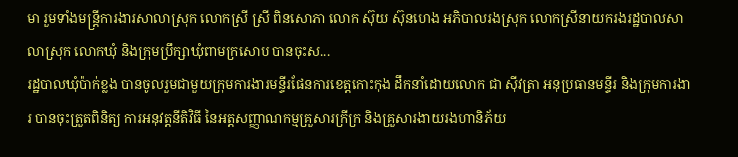មា រួមទាំងមន្ត្រីការងារសាលាស្រុក លោកស្រី ស្រី ពិនសោភា លោក ស៊ុយ ស៊ុនហេង អភិបាលរងស្រុក លោកស្រីនាយករងរដ្ឋបាលសាលាស្រុក លោកឃុំ និងក្រុមប្រឹក្សាឃុំពាមក្រសោប បានចុះស...
រដ្ឋបាលឃុំប៉ាក់ខ្លង បានចូលរួមជាមួយក្រុមការងារមន្ទីរផែនការខេត្តកោះកុង ដឹកនាំដោយលោក ជា ស៊ីវត្រា អនុប្រធានមន្ទីរ និងក្រុមការងារ បានចុះត្រួតពិនិត្យ ការអនុវត្តនីតិវិធី នៃអត្តសញ្ញាណកម្មគ្រួសារក្រីក្រ និងគ្រួសារងាយរងហានិភ័យ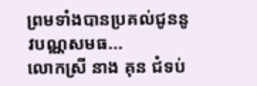ព្រមទាំងបានប្រគល់ជូននូវបណ្ណសមធ...
លោកស្រី នាង គុន ជំទប់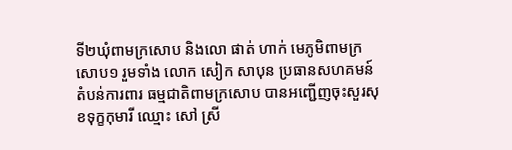ទី២ឃុំពាមក្រសោប និងលោ ផាត់ ហាក់ មេភូមិពាមក្រសោប១ រួមទាំង លោក សៀក សាបុន ប្រធានសហគមន៍តំបន់ការពារ ធម្មជាតិពាមក្រសោប បានអញ្ជើញចុះសួរសុខទុក្ខកុមារី ឈ្មោះ សៅ ស្រី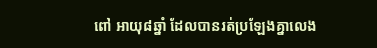ពៅ អាយុ៨ឆ្នាំ ដែលបានរត់ប្រឡែងគ្នាលេង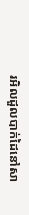រអិលដួលបាក់ដៃនៅសា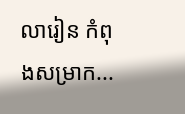លារៀន កំពុងសម្រាក...